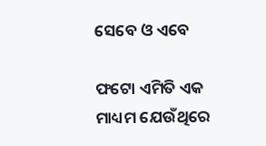ସେବେ ଓ ଏବେ

ଫଟୋ ଏମିତି ଏକ ମାଧ୍ୟମ ଯେଉଁଥିରେ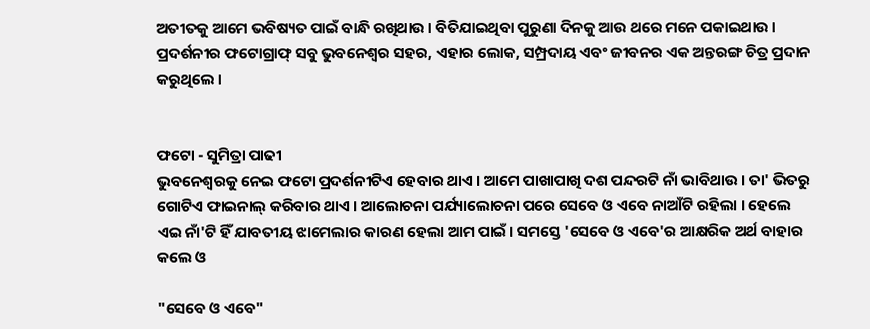ଅତୀତକୁ ଆମେ ଭବିଷ୍ୟତ ପାଇଁ ବାନ୍ଧି ରଖିଥାଉ । ବିତିଯାଇଥିବା ପୁରୁଣା ଦିନକୁ ଆଉ ଥରେ ମନେ ପକାଇଥାଉ । ପ୍ରଦର୍ଶନୀର ଫଟୋଗ୍ରାଫ୍ ସବୁ ଭୁବନେଶ୍ୱର ସହର, ଏହାର ଲୋକ, ସମ୍ପ୍ରଦାୟ ଏବଂ ଜୀବନର ଏକ ଅନ୍ତରଙ୍ଗ ଚିତ୍ର ପ୍ରଦାନ କରୁଥିଲେ ।


ଫଟୋ - ସୁମିତ୍ରା ପାଢୀ
ଭୁବନେଶ୍ୱରକୁ ନେଇ ଫଟୋ ପ୍ରଦର୍ଶନୀଟିଏ ହେବାର ଥାଏ । ଆମେ ପାଖାପାଖି ଦଶ ପନ୍ଦରଟି ନାଁ ଭାବିଥାଉ । ତା' ଭିତରୁ ଗୋଟିଏ ଫାଇନାଲ୍ କରିବାର ଥାଏ । ଆଲୋଚନା ପର୍ଯ୍ୟାଲୋଚନା ପରେ ସେବେ ଓ ଏବେ ନାଆଁଟି ରହିଲା । ହେଲେ ଏଇ ନାଁ'ଟି ହିଁ ଯାବତୀୟ ଝାମେଲାର କାରଣ ହେଲା ଆମ ପାଇଁ । ସମସ୍ତେ 'ସେବେ ଓ ଏବେ'ର ଆକ୍ଷରିକ ଅର୍ଥ ବାହାର କଲେ ଓ

"ସେବେ ଓ ଏବେ"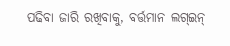ପଢିବା ଜାରି ରଖିବାକୁ, ବର୍ତ୍ତମାନ ଲଗ୍ଇନ୍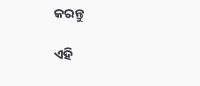କରନ୍ତୁ

ଏହି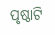ପୃଷ୍ଠାଟି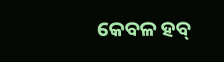କେବଳ ହବ୍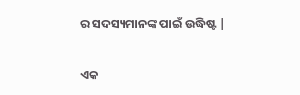ର ସଦସ୍ୟମାନଙ୍କ ପାଇଁ ଉଦ୍ଧିଷ୍ଟ |

ଏକ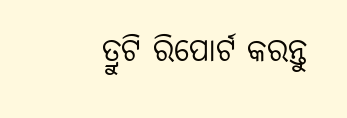ତ୍ରୁଟି ରିପୋର୍ଟ କରନ୍ତୁ